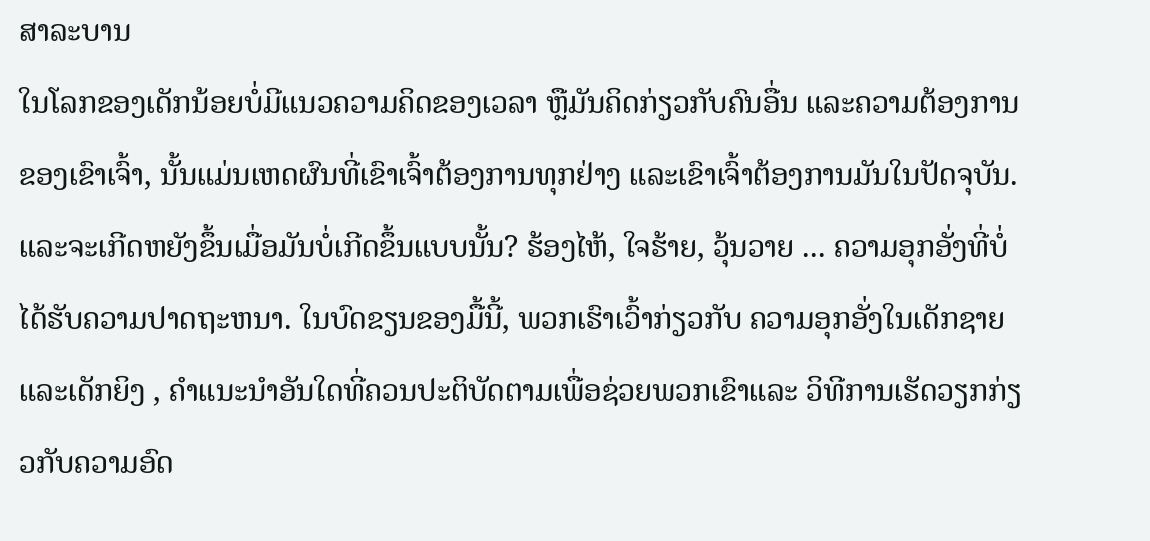ສາລະບານ
ໃນໂລກຂອງເດັກນ້ອຍບໍ່ມີແນວຄວາມຄິດຂອງເວລາ ຫຼືມັນຄິດກ່ຽວກັບຄົນອື່ນ ແລະຄວາມຕ້ອງການຂອງເຂົາເຈົ້າ, ນັ້ນແມ່ນເຫດຜົນທີ່ເຂົາເຈົ້າຕ້ອງການທຸກຢ່າງ ແລະເຂົາເຈົ້າຕ້ອງການມັນໃນປັດຈຸບັນ. ແລະຈະເກີດຫຍັງຂຶ້ນເມື່ອມັນບໍ່ເກີດຂຶ້ນແບບນັ້ນ? ຮ້ອງໄຫ້, ໃຈຮ້າຍ, ວຸ້ນວາຍ ... ຄວາມອຸກອັ່ງທີ່ບໍ່ໄດ້ຮັບຄວາມປາດຖະຫນາ. ໃນບົດຂຽນຂອງມື້ນີ້, ພວກເຮົາເວົ້າກ່ຽວກັບ ຄວາມອຸກອັ່ງໃນເດັກຊາຍແລະເດັກຍິງ , ຄໍາແນະນໍາອັນໃດທີ່ຄວນປະຕິບັດຕາມເພື່ອຊ່ວຍພວກເຂົາແລະ ວິທີການເຮັດວຽກກ່ຽວກັບຄວາມອົດ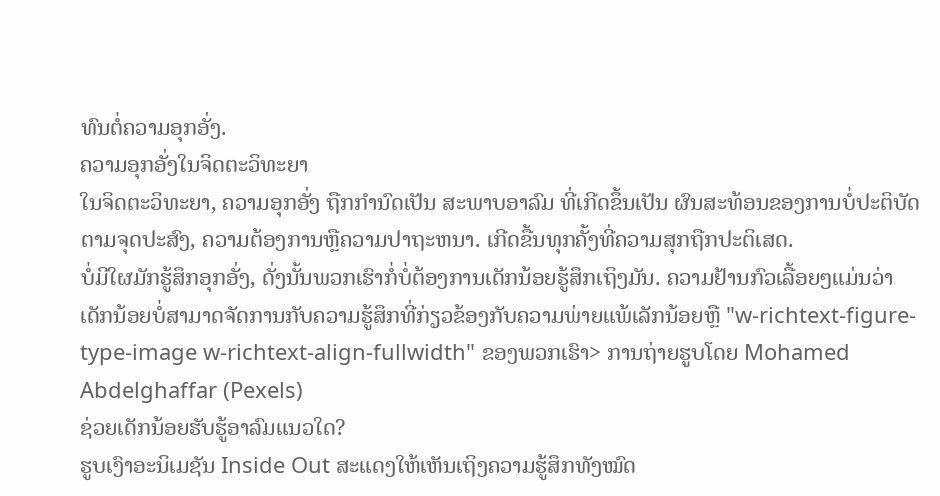ທົນຕໍ່ຄວາມອຸກອັ່ງ.
ຄວາມອຸກອັ່ງໃນຈິດຕະວິທະຍາ
ໃນຈິດຕະວິທະຍາ, ຄວາມອຸກອັ່ງ ຖືກກໍານົດເປັນ ສະພາບອາລົມ ທີ່ເກີດຂຶ້ນເປັນ ຜົນສະທ້ອນຂອງການບໍ່ປະຕິບັດຕາມຈຸດປະສົງ, ຄວາມຕ້ອງການຫຼືຄວາມປາຖະຫນາ. ເກີດຂື້ນທຸກຄັ້ງທີ່ຄວາມສຸກຖືກປະຕິເສດ.
ບໍ່ມີໃຜມັກຮູ້ສຶກອຸກອັ່ງ, ດັ່ງນັ້ນພວກເຮົາກໍ່ບໍ່ຕ້ອງການເດັກນ້ອຍຮູ້ສຶກເຖິງມັນ. ຄວາມຢ້ານກົວເລື້ອຍໆແມ່ນວ່າເດັກນ້ອຍບໍ່ສາມາດຈັດການກັບຄວາມຮູ້ສຶກທີ່ກ່ຽວຂ້ອງກັບຄວາມພ່າຍແພ້ເລັກນ້ອຍຫຼື "w-richtext-figure-type-image w-richtext-align-fullwidth" ຂອງພວກເຮົາ> ການຖ່າຍຮູບໂດຍ Mohamed Abdelghaffar (Pexels)
ຊ່ວຍເດັກນ້ອຍຮັບຮູ້ອາລົມແນວໃດ?
ຮູບເງົາອະນິເມຊັນ Inside Out ສະແດງໃຫ້ເຫັນເຖິງຄວາມຮູ້ສຶກທັງໝົດ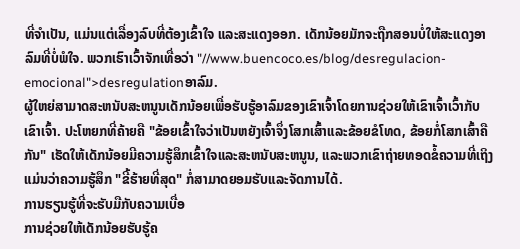ທີ່ຈຳເປັນ, ແມ່ນແຕ່ເລື່ອງລົບທີ່ຕ້ອງເຂົ້າໃຈ ແລະສະແດງອອກ. ເດັກນ້ອຍມັກຈະຖືກສອນບໍ່ໃຫ້ສະແດງອາລົມທີ່ບໍ່ພໍໃຈ. ພວກເຮົາເວົ້າຈັກເທື່ອວ່າ "//www.buencoco.es/blog/desregulacion-emocional">desregulationອາລົມ.
ຜູ້ໃຫຍ່ສາມາດສະຫນັບສະຫນູນເດັກນ້ອຍເພື່ອຮັບຮູ້ອາລົມຂອງເຂົາເຈົ້າໂດຍການຊ່ວຍໃຫ້ເຂົາເຈົ້າເວົ້າກັບເຂົາເຈົ້າ. ປະໂຫຍກທີ່ຄ້າຍຄື "ຂ້ອຍເຂົ້າໃຈວ່າເປັນຫຍັງເຈົ້າຈຶ່ງໂສກເສົ້າແລະຂ້ອຍຂໍໂທດ, ຂ້ອຍກໍ່ໂສກເສົ້າຄືກັນ" ເຮັດໃຫ້ເດັກນ້ອຍມີຄວາມຮູ້ສຶກເຂົ້າໃຈແລະສະຫນັບສະຫນູນ, ແລະພວກເຂົາຖ່າຍທອດຂໍ້ຄວາມທີ່ເຖິງແມ່ນວ່າຄວາມຮູ້ສຶກ "ຂີ້ຮ້າຍທີ່ສຸດ" ກໍ່ສາມາດຍອມຮັບແລະຈັດການໄດ້.
ການຮຽນຮູ້ທີ່ຈະຮັບມືກັບຄວາມເບື່ອ
ການຊ່ວຍໃຫ້ເດັກນ້ອຍຮັບຮູ້ຄ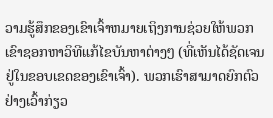ວາມຮູ້ສຶກຂອງເຂົາເຈົ້າຫມາຍເຖິງການຊ່ວຍໃຫ້ພວກເຂົາຊອກຫາວິທີແກ້ໄຂບັນຫາຕ່າງໆ (ທີ່ເຫັນໄດ້ຊັດເຈນຢູ່ໃນຂອບເຂດຂອງເຂົາເຈົ້າ). ພວກເຮົາສາມາດຍົກຕົວຢ່າງເວົ້າກ່ຽວ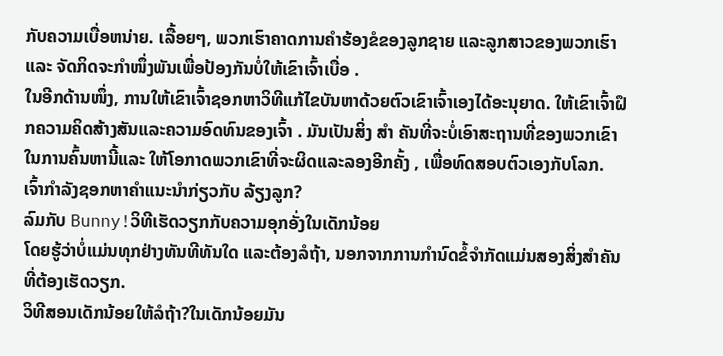ກັບຄວາມເບື່ອຫນ່າຍ. ເລື້ອຍໆ, ພວກເຮົາຄາດການຄຳຮ້ອງຂໍຂອງລູກຊາຍ ແລະລູກສາວຂອງພວກເຮົາ ແລະ ຈັດກິດຈະກຳໜຶ່ງພັນເພື່ອປ້ອງກັນບໍ່ໃຫ້ເຂົາເຈົ້າເບື່ອ .
ໃນອີກດ້ານໜຶ່ງ, ການໃຫ້ເຂົາເຈົ້າຊອກຫາວິທີແກ້ໄຂບັນຫາດ້ວຍຕົວເຂົາເຈົ້າເອງໄດ້ອະນຸຍາດ. ໃຫ້ເຂົາເຈົ້າຝຶກຄວາມຄິດສ້າງສັນແລະຄວາມອົດທົນຂອງເຈົ້າ . ມັນເປັນສິ່ງ ສຳ ຄັນທີ່ຈະບໍ່ເອົາສະຖານທີ່ຂອງພວກເຂົາໃນການຄົ້ນຫານີ້ແລະ ໃຫ້ໂອກາດພວກເຂົາທີ່ຈະຜິດແລະລອງອີກຄັ້ງ , ເພື່ອທົດສອບຕົວເອງກັບໂລກ.
ເຈົ້າກໍາລັງຊອກຫາຄໍາແນະນໍາກ່ຽວກັບ ລ້ຽງລູກ?
ລົມກັບ Bunny!ວິທີເຮັດວຽກກັບຄວາມອຸກອັ່ງໃນເດັກນ້ອຍ
ໂດຍຮູ້ວ່າບໍ່ແມ່ນທຸກຢ່າງທັນທີທັນໃດ ແລະຕ້ອງລໍຖ້າ, ນອກຈາກການກຳນົດຂໍ້ຈຳກັດແມ່ນສອງສິ່ງສຳຄັນທີ່ຕ້ອງເຮັດວຽກ.
ວິທີສອນເດັກນ້ອຍໃຫ້ລໍຖ້າ?ໃນເດັກນ້ອຍມັນ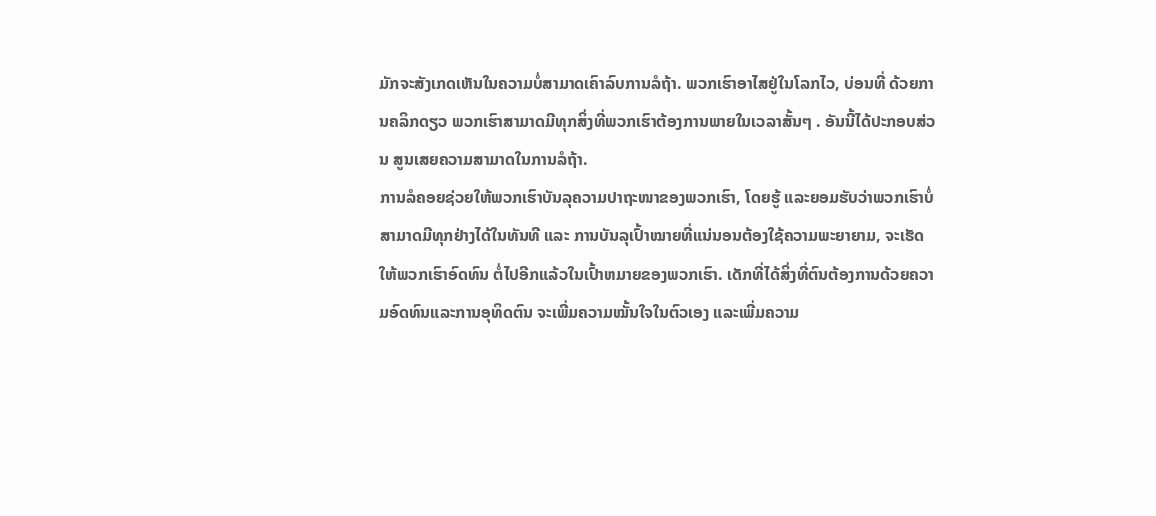ມັກຈະສັງເກດເຫັນໃນຄວາມບໍ່ສາມາດເຄົາລົບການລໍຖ້າ. ພວກເຮົາອາໄສຢູ່ໃນໂລກໄວ, ບ່ອນທີ່ ດ້ວຍການຄລິກດຽວ ພວກເຮົາສາມາດມີທຸກສິ່ງທີ່ພວກເຮົາຕ້ອງການພາຍໃນເວລາສັ້ນໆ . ອັນນີ້ໄດ້ປະກອບສ່ວນ ສູນເສຍຄວາມສາມາດໃນການລໍຖ້າ.
ການລໍຄອຍຊ່ວຍໃຫ້ພວກເຮົາບັນລຸຄວາມປາຖະໜາຂອງພວກເຮົາ, ໂດຍຮູ້ ແລະຍອມຮັບວ່າພວກເຮົາບໍ່ສາມາດມີທຸກຢ່າງໄດ້ໃນທັນທີ ແລະ ການບັນລຸເປົ້າໝາຍທີ່ແນ່ນອນຕ້ອງໃຊ້ຄວາມພະຍາຍາມ, ຈະເຮັດໃຫ້ພວກເຮົາອົດທົນ ຕໍ່ໄປອີກແລ້ວໃນເປົ້າຫມາຍຂອງພວກເຮົາ. ເດັກທີ່ໄດ້ສິ່ງທີ່ຕົນຕ້ອງການດ້ວຍຄວາມອົດທົນແລະການອຸທິດຕົນ ຈະເພີ່ມຄວາມໝັ້ນໃຈໃນຕົວເອງ ແລະເພີ່ມຄວາມ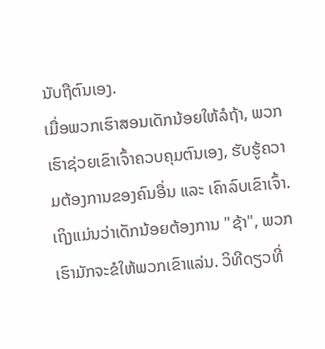ນັບຖືຕົນເອງ.
ເມື່ອພວກເຮົາສອນເດັກນ້ອຍໃຫ້ລໍຖ້າ, ພວກເຮົາຊ່ວຍເຂົາເຈົ້າຄວບຄຸມຕົນເອງ, ຮັບຮູ້ຄວາມຕ້ອງການຂອງຄົນອື່ນ ແລະ ເຄົາລົບເຂົາເຈົ້າ. ເຖິງແມ່ນວ່າເດັກນ້ອຍຕ້ອງການ "ຊ້າ", ພວກເຮົາມັກຈະຂໍໃຫ້ພວກເຂົາແລ່ນ. ວິທີດຽວທີ່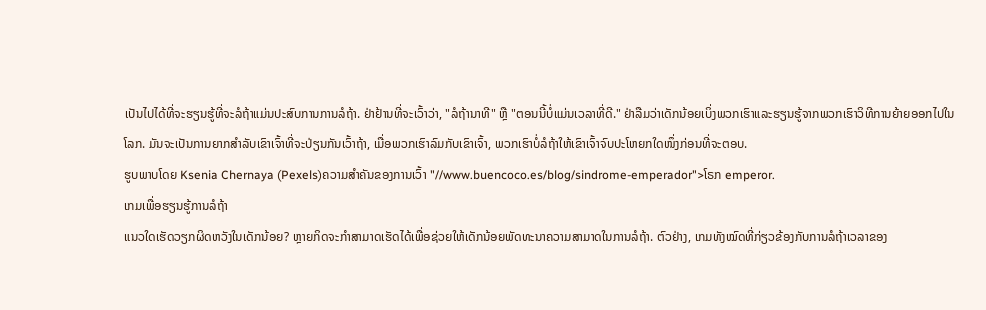ເປັນໄປໄດ້ທີ່ຈະຮຽນຮູ້ທີ່ຈະລໍຖ້າແມ່ນປະສົບການການລໍຖ້າ. ຢ່າຢ້ານທີ່ຈະເວົ້າວ່າ, "ລໍຖ້ານາທີ" ຫຼື "ຕອນນີ້ບໍ່ແມ່ນເວລາທີ່ດີ." ຢ່າລືມວ່າເດັກນ້ອຍເບິ່ງພວກເຮົາແລະຮຽນຮູ້ຈາກພວກເຮົາວິທີການຍ້າຍອອກໄປໃນໂລກ. ມັນຈະເປັນການຍາກສຳລັບເຂົາເຈົ້າທີ່ຈະປ່ຽນກັນເວົ້າຖ້າ, ເມື່ອພວກເຮົາລົມກັບເຂົາເຈົ້າ, ພວກເຮົາບໍ່ລໍຖ້າໃຫ້ເຂົາເຈົ້າຈົບປະໂຫຍກໃດໜຶ່ງກ່ອນທີ່ຈະຕອບ.
ຮູບພາບໂດຍ Ksenia Chernaya (Pexels)ຄວາມສຳຄັນຂອງການເວົ້າ "//www.buencoco.es/blog/sindrome-emperador">ໂຣກ emperor.
ເກມເພື່ອຮຽນຮູ້ການລໍຖ້າ
ແນວໃດເຮັດວຽກຜິດຫວັງໃນເດັກນ້ອຍ? ຫຼາຍກິດຈະກຳສາມາດເຮັດໄດ້ເພື່ອຊ່ວຍໃຫ້ເດັກນ້ອຍພັດທະນາຄວາມສາມາດໃນການລໍຖ້າ. ຕົວຢ່າງ, ເກມທັງໝົດທີ່ກ່ຽວຂ້ອງກັບການລໍຖ້າເວລາຂອງ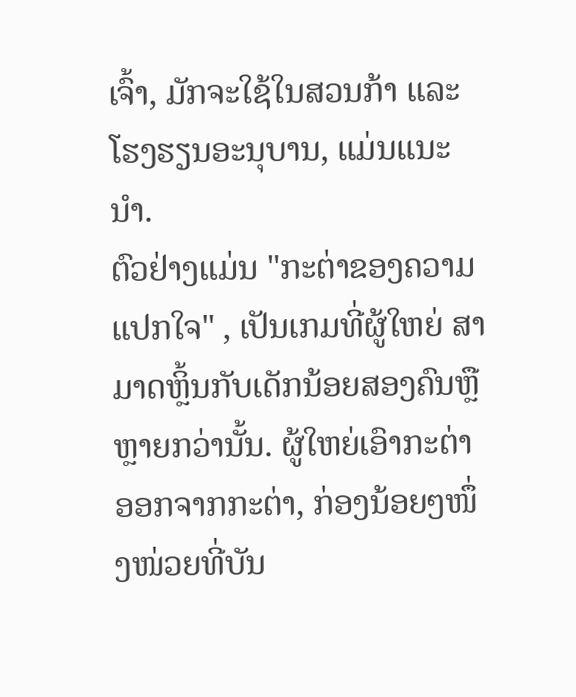ເຈົ້າ, ມັກຈະໃຊ້ໃນສວນກ້າ ແລະໂຮງຮຽນອະນຸບານ, ແມ່ນແນະນຳ.
ຕົວຢ່າງແມ່ນ "ກະຕ່າຂອງຄວາມແປກໃຈ" , ເປັນເກມທີ່ຜູ້ໃຫຍ່ ສາມາດຫຼິ້ນກັບເດັກນ້ອຍສອງຄົນຫຼືຫຼາຍກວ່ານັ້ນ. ຜູ້ໃຫຍ່ເອົາກະຕ່າອອກຈາກກະຕ່າ, ກ່ອງນ້ອຍໆໜຶ່ງໜ່ວຍທີ່ບັນ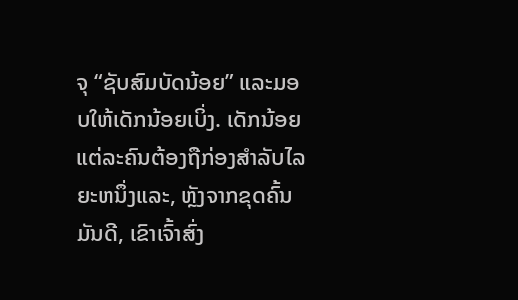ຈຸ “ຊັບສົມບັດນ້ອຍ” ແລະມອບໃຫ້ເດັກນ້ອຍເບິ່ງ. ເດັກນ້ອຍແຕ່ລະຄົນຕ້ອງຖືກ່ອງສໍາລັບໄລຍະຫນຶ່ງແລະ, ຫຼັງຈາກຂຸດຄົ້ນມັນດີ, ເຂົາເຈົ້າສົ່ງ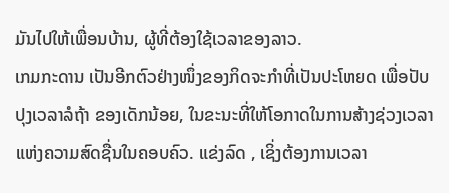ມັນໄປໃຫ້ເພື່ອນບ້ານ, ຜູ້ທີ່ຕ້ອງໃຊ້ເວລາຂອງລາວ.
ເກມກະດານ ເປັນອີກຕົວຢ່າງໜຶ່ງຂອງກິດຈະກຳທີ່ເປັນປະໂຫຍດ ເພື່ອປັບປຸງເວລາລໍຖ້າ ຂອງເດັກນ້ອຍ, ໃນຂະນະທີ່ໃຫ້ໂອກາດໃນການສ້າງຊ່ວງເວລາແຫ່ງຄວາມສົດຊື່ນໃນຄອບຄົວ. ແຂ່ງລົດ , ເຊິ່ງຕ້ອງການເວລາ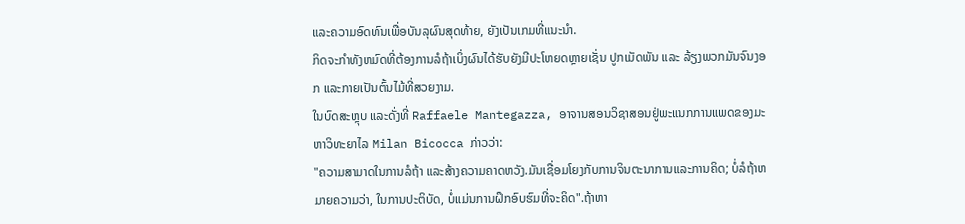ແລະຄວາມອົດທົນເພື່ອບັນລຸຜົນສຸດທ້າຍ, ຍັງເປັນເກມທີ່ແນະນໍາ.
ກິດຈະກໍາທັງຫມົດທີ່ຕ້ອງການລໍຖ້າເບິ່ງຜົນໄດ້ຮັບຍັງມີປະໂຫຍດຫຼາຍເຊັ່ນ ປູກເມັດພັນ ແລະ ລ້ຽງພວກມັນຈົນງອກ ແລະກາຍເປັນຕົ້ນໄມ້ທີ່ສວຍງາມ.
ໃນບົດສະຫຼຸບ ແລະດັ່ງທີ່ Raffaele Mantegazza, ອາຈານສອນວິຊາສອນຢູ່ພະແນກການແພດຂອງມະຫາວິທະຍາໄລ Milan Bicocca ກ່າວວ່າ:
"ຄວາມສາມາດໃນການລໍຖ້າ ແລະສ້າງຄວາມຄາດຫວັງ.ມັນເຊື່ອມໂຍງກັບການຈິນຕະນາການແລະການຄິດ; ບໍ່ລໍຖ້າຫມາຍຄວາມວ່າ, ໃນການປະຕິບັດ, ບໍ່ແມ່ນການຝຶກອົບຮົມທີ່ຈະຄິດ".ຖ້າຫາ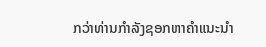ກວ່າທ່ານກໍາລັງຊອກຫາຄໍາແນະນໍາ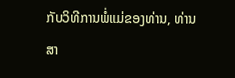ກັບວິທີການພໍ່ແມ່ຂອງທ່ານ, ທ່ານສາ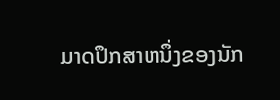ມາດປຶກສາຫນຶ່ງຂອງນັກ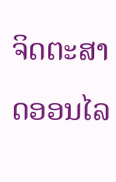ຈິດຕະສາດອອນໄລ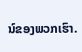ນ໌ຂອງພວກເຮົາ.